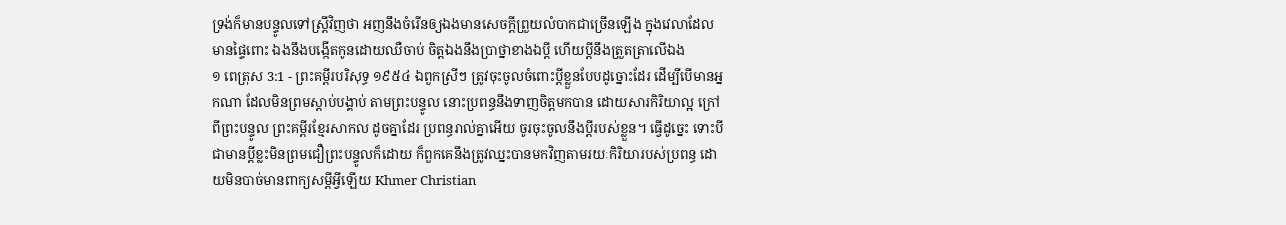ទ្រង់ក៏មានបន្ទូលទៅស្ត្រីវិញថា អញនឹងចំរើនឲ្យឯងមានសេចក្ដីព្រួយលំបាកជាច្រើនឡើង ក្នុងវេលាដែលមានផ្ទៃពោះ ឯងនឹងបង្កើតកូនដោយឈឺចាប់ ចិត្តឯងនឹងប្រាថ្នាខាងឯប្ដី ហើយប្ដីនឹងត្រួតត្រាលើឯង
១ ពេត្រុស 3:1 - ព្រះគម្ពីរបរិសុទ្ធ ១៩៥៤ ឯពួកស្រីៗ ត្រូវចុះចូលចំពោះប្ដីខ្លួនបែបដូច្នោះដែរ ដើម្បីបើមានអ្នកណា ដែលមិនព្រមស្តាប់បង្គាប់ តាមព្រះបន្ទូល នោះប្រពន្ធនឹងទាញចិត្តមកបាន ដោយសារកិរិយាល្អ ក្រៅពីព្រះបន្ទូល ព្រះគម្ពីរខ្មែរសាកល ដូចគ្នាដែរ ប្រពន្ធរាល់គ្នាអើយ ចូរចុះចូលនឹងប្ដីរបស់ខ្លួន។ ធ្វើដូច្នេះ ទោះបីជាមានប្ដីខ្លះមិនព្រមជឿព្រះបន្ទូលក៏ដោយ ក៏ពួកគេនឹងត្រូវឈ្នះបានមកវិញតាមរយៈកិរិយារបស់ប្រពន្ធ ដោយមិនបាច់មានពាក្យសម្ដីអ្វីឡើយ Khmer Christian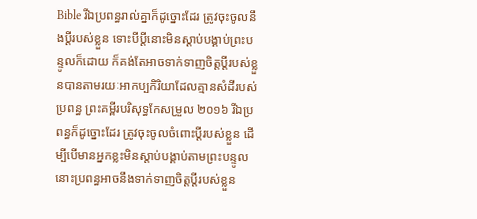Bible រីឯប្រពន្ធរាល់គ្នាក៏ដូច្នោះដែរ ត្រូវចុះចូលនឹងប្ដីរបស់ខ្លួន ទោះបីប្ដីនោះមិនស្ដាប់បង្គាប់ព្រះបន្ទូលក៏ដោយ ក៏គង់តែអាចទាក់ទាញចិត្ដប្ដីរបស់ខ្លួនបានតាមរយៈអាកប្បកិរិយាដែលគ្មានសំដីរបស់ប្រពន្ធ ព្រះគម្ពីរបរិសុទ្ធកែសម្រួល ២០១៦ រីឯប្រពន្ធក៏ដូច្នោះដែរ ត្រូវចុះចូលចំពោះប្តីរបស់ខ្លួន ដើម្បីបើមានអ្នកខ្លះមិនស្តាប់បង្គាប់តាមព្រះបន្ទូល នោះប្រពន្ធអាចនឹងទាក់ទាញចិត្តប្តីរបស់ខ្លួន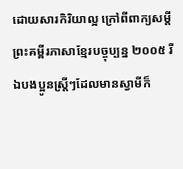ដោយសារកិរិយាល្អ ក្រៅពីពាក្យសម្ដី ព្រះគម្ពីរភាសាខ្មែរបច្ចុប្បន្ន ២០០៥ រីឯបងប្អូនស្ត្រីៗដែលមានស្វាមីក៏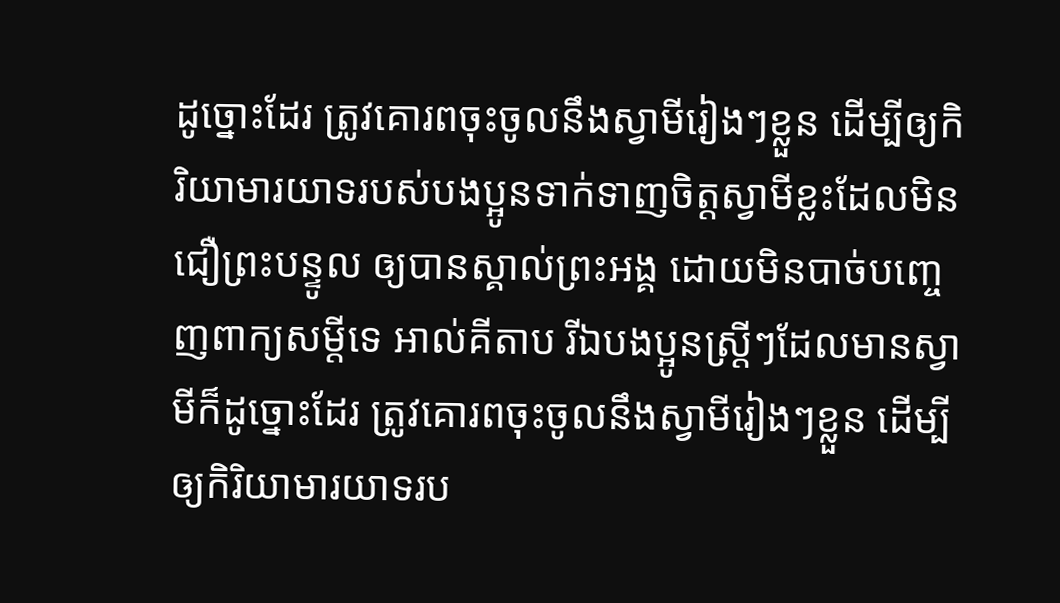ដូច្នោះដែរ ត្រូវគោរពចុះចូលនឹងស្វាមីរៀងៗខ្លួន ដើម្បីឲ្យកិរិយាមារយាទរបស់បងប្អូនទាក់ទាញចិត្តស្វាមីខ្លះដែលមិនជឿព្រះបន្ទូល ឲ្យបានស្គាល់ព្រះអង្គ ដោយមិនបាច់បញ្ចេញពាក្យសម្ដីទេ អាល់គីតាប រីឯបងប្អូនស្ត្រីៗដែលមានស្វាមីក៏ដូច្នោះដែរ ត្រូវគោរពចុះចូលនឹងស្វាមីរៀងៗខ្លួន ដើម្បីឲ្យកិរិយាមារយាទរប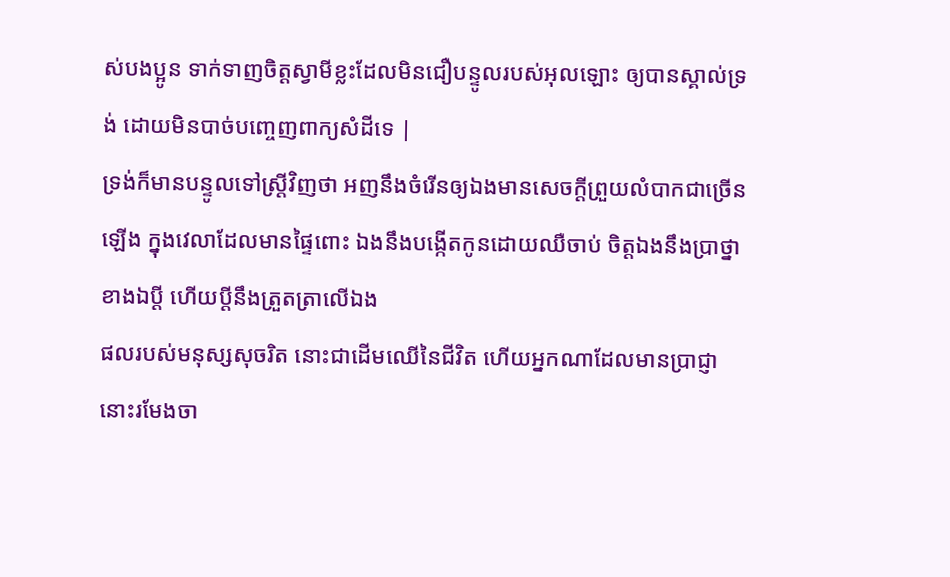ស់បងប្អូន ទាក់ទាញចិត្ដស្វាមីខ្លះដែលមិនជឿបន្ទូលរបស់អុលឡោះ ឲ្យបានស្គាល់ទ្រង់ ដោយមិនបាច់បញ្ចេញពាក្យសំដីទេ |
ទ្រង់ក៏មានបន្ទូលទៅស្ត្រីវិញថា អញនឹងចំរើនឲ្យឯងមានសេចក្ដីព្រួយលំបាកជាច្រើនឡើង ក្នុងវេលាដែលមានផ្ទៃពោះ ឯងនឹងបង្កើតកូនដោយឈឺចាប់ ចិត្តឯងនឹងប្រាថ្នាខាងឯប្ដី ហើយប្ដីនឹងត្រួតត្រាលើឯង
ផលរបស់មនុស្សសុចរិត នោះជាដើមឈើនៃជីវិត ហើយអ្នកណាដែលមានប្រាជ្ញា នោះរមែងចា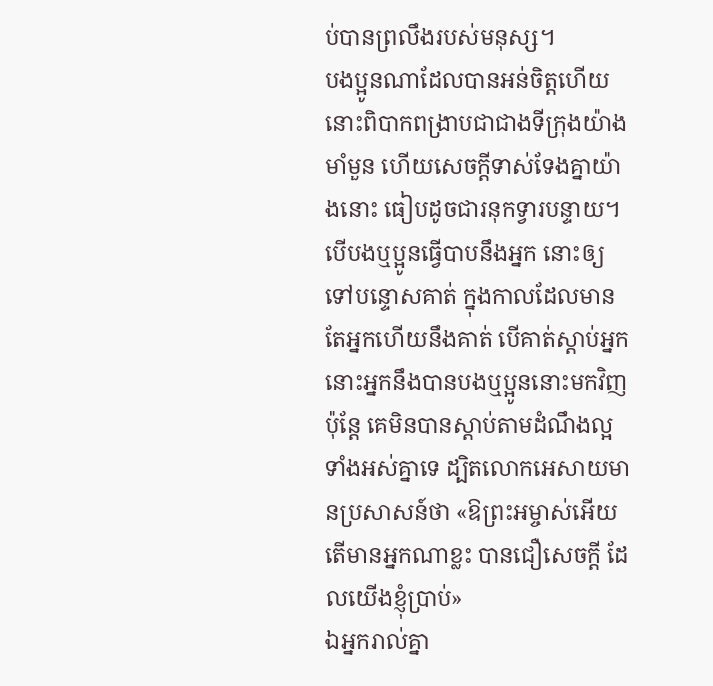ប់បានព្រលឹងរបស់មនុស្ស។
បងប្អូនណាដែលបានអន់ចិត្តហើយ នោះពិបាកពង្រាបជាជាងទីក្រុងយ៉ាងមាំមួន ហើយសេចក្ដីទាស់ទែងគ្នាយ៉ាងនោះ ធៀបដូចជារនុកទ្វារបន្ទាយ។
បើបងឬប្អូនធ្វើបាបនឹងអ្នក នោះឲ្យទៅបន្ទោសគាត់ ក្នុងកាលដែលមានតែអ្នកហើយនឹងគាត់ បើគាត់ស្តាប់អ្នក នោះអ្នកនឹងបានបងឬប្អូននោះមកវិញ
ប៉ុន្តែ គេមិនបានស្តាប់តាមដំណឹងល្អទាំងអស់គ្នាទេ ដ្បិតលោកអេសាយមានប្រសាសន៍ថា «ឱព្រះអម្ចាស់អើយ តើមានអ្នកណាខ្លះ បានជឿសេចក្ដី ដែលយើងខ្ញុំប្រាប់»
ឯអ្នករាល់គ្នា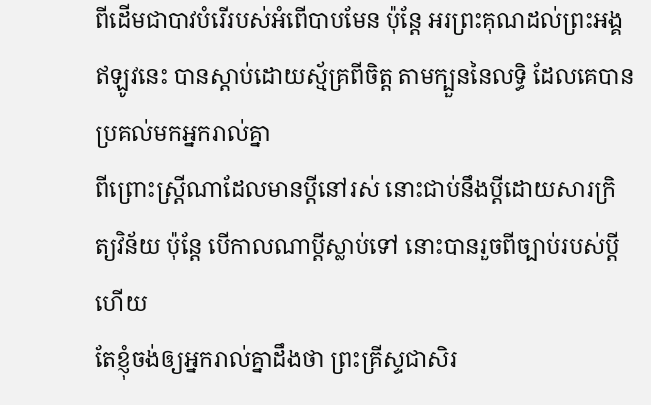ពីដើមជាបាវបំរើរបស់អំពើបាបមែន ប៉ុន្តែ អរព្រះគុណដល់ព្រះអង្គ ឥឡូវនេះ បានស្តាប់ដោយស្ម័គ្រពីចិត្ត តាមក្បួននៃលទ្ធិ ដែលគេបានប្រគល់មកអ្នករាល់គ្នា
ពីព្រោះស្ត្រីណាដែលមានប្ដីនៅរស់ នោះជាប់នឹងប្ដីដោយសារក្រិត្យវិន័យ ប៉ុន្តែ បើកាលណាប្ដីស្លាប់ទៅ នោះបានរួចពីច្បាប់របស់ប្ដីហើយ
តែខ្ញុំចង់ឲ្យអ្នករាល់គ្នាដឹងថា ព្រះគ្រីស្ទជាសិរ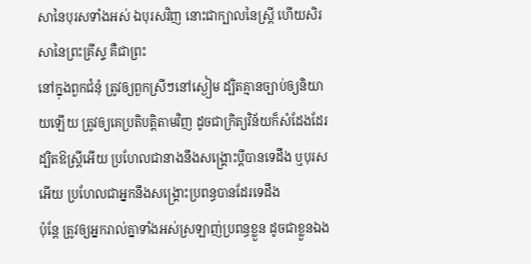សានៃបុរសទាំងអស់ ឯបុរសវិញ នោះជាក្បាលនៃស្ត្រី ហើយសិរសានៃព្រះគ្រីស្ទ គឺជាព្រះ
នៅក្នុងពួកជំនុំ ត្រូវឲ្យពួកស្រីៗនៅស្ងៀម ដ្បិតគ្មានច្បាប់ឲ្យនិយាយឡើយ ត្រូវឲ្យគេប្រតិបត្តិតាមវិញ ដូចជាក្រិត្យវិន័យក៏សំដែងដែរ
ដ្បិតឱស្ត្រីអើយ ប្រហែលជានាងនឹងសង្គ្រោះប្ដីបានទេដឹង ឬបុរសអើយ ប្រហែលជាអ្នកនឹងសង្គ្រោះប្រពន្ធបានដែរទេដឹង
ប៉ុន្តែ ត្រូវឲ្យអ្នករាល់គ្នាទាំងអស់ស្រឡាញ់ប្រពន្ធខ្លួន ដូចជាខ្លួនឯង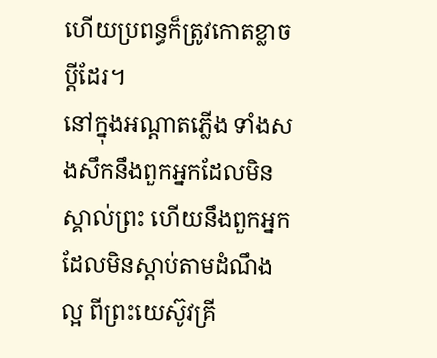ហើយប្រពន្ធក៏ត្រូវកោតខ្លាចប្ដីដែរ។
នៅក្នុងអណ្តាតភ្លើង ទាំងសងសឹកនឹងពួកអ្នកដែលមិនស្គាល់ព្រះ ហើយនឹងពួកអ្នកដែលមិនស្តាប់តាមដំណឹងល្អ ពីព្រះយេស៊ូវគ្រី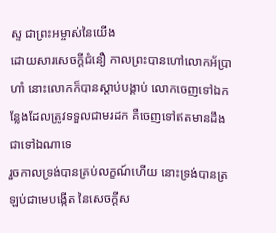ស្ទ ជាព្រះអម្ចាស់នៃយើង
ដោយសារសេចក្ដីជំនឿ កាលព្រះបានហៅលោកអ័ប្រាហាំ នោះលោកក៏បានស្តាប់បង្គាប់ លោកចេញទៅឯកន្លែងដែលត្រូវទទួលជាមរដក គឺចេញទៅឥតមានដឹងជាទៅឯណាទេ
រួចកាលទ្រង់បានគ្រប់លក្ខណ៍ហើយ នោះទ្រង់បានត្រឡប់ជាមេបង្កើត នៃសេចក្ដីស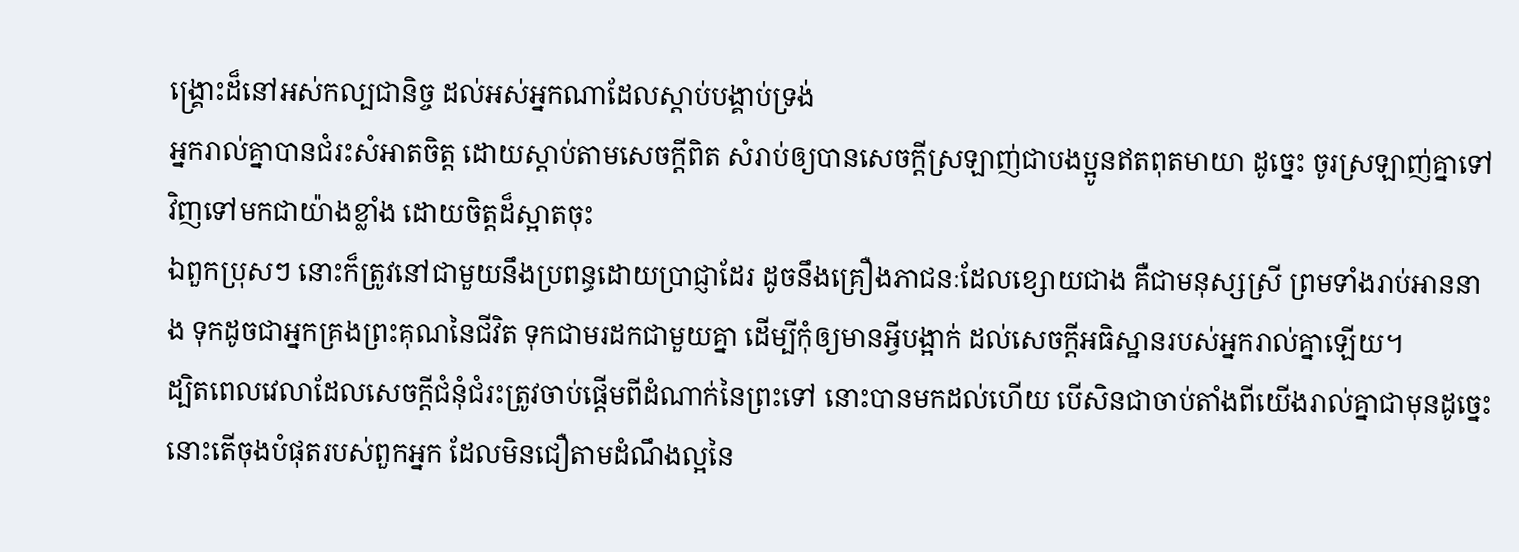ង្គ្រោះដ៏នៅអស់កល្បជានិច្ច ដល់អស់អ្នកណាដែលស្តាប់បង្គាប់ទ្រង់
អ្នករាល់គ្នាបានជំរះសំអាតចិត្ត ដោយស្តាប់តាមសេចក្ដីពិត សំរាប់ឲ្យបានសេចក្ដីស្រឡាញ់ជាបងប្អូនឥតពុតមាយា ដូច្នេះ ចូរស្រឡាញ់គ្នាទៅវិញទៅមកជាយ៉ាងខ្លាំង ដោយចិត្តដ៏ស្អាតចុះ
ឯពួកប្រុសៗ នោះក៏ត្រូវនៅជាមួយនឹងប្រពន្ធដោយប្រាជ្ញាដែរ ដូចនឹងគ្រឿងភាជនៈដែលខ្សោយជាង គឺជាមនុស្សស្រី ព្រមទាំងរាប់អាននាង ទុកដូចជាអ្នកគ្រងព្រះគុណនៃជីវិត ទុកជាមរដកជាមួយគ្នា ដើម្បីកុំឲ្យមានអ្វីបង្អាក់ ដល់សេចក្ដីអធិស្ឋានរបស់អ្នករាល់គ្នាឡើយ។
ដ្បិតពេលវេលាដែលសេចក្ដីជំនុំជំរះត្រូវចាប់ផ្តើមពីដំណាក់នៃព្រះទៅ នោះបានមកដល់ហើយ បើសិនជាចាប់តាំងពីយើងរាល់គ្នាជាមុនដូច្នេះ នោះតើចុងបំផុតរបស់ពួកអ្នក ដែលមិនជឿតាមដំណឹងល្អនៃ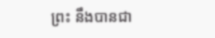ព្រះ នឹងបានជា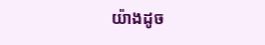យ៉ាងដូច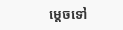ម្តេចទៅ